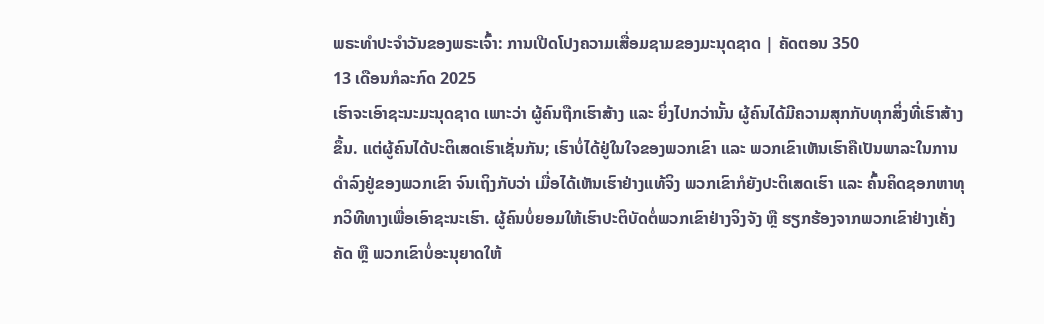ພຣະທຳປະຈຳວັນຂອງພຣະເຈົ້າ: ການເປີດໂປງຄວາມເສື່ອມຊາມຂອງມະນຸດຊາດ | ຄັດຕອນ 350
13 ເດືອນກໍລະກົດ 2025
ເຮົາຈະເອົາຊະນະມະນຸດຊາດ ເພາະວ່າ ຜູ້ຄົນຖືກເຮົາສ້າງ ແລະ ຍິ່ງໄປກວ່ານັ້ນ ຜູ້ຄົນໄດ້ມີຄວາມສຸກກັບທຸກສິ່ງທີ່ເຮົາສ້າງຂຶ້ນ. ແຕ່ຜູ້ຄົນໄດ້ປະຕິເສດເຮົາເຊັ່ນກັນ; ເຮົາບໍ່ໄດ້ຢູ່ໃນໃຈຂອງພວກເຂົາ ແລະ ພວກເຂົາເຫັນເຮົາຄືເປັນພາລະໃນການດໍາລົງຢູ່ຂອງພວກເຂົາ ຈົນເຖິງກັບວ່າ ເມື່ອໄດ້ເຫັນເຮົາຢ່າງແທ້ຈິງ ພວກເຂົາກໍຍັງປະຕິເສດເຮົາ ແລະ ຄົ້ນຄິດຊອກຫາທຸກວິທີທາງເພື່ອເອົາຊະນະເຮົາ. ຜູ້ຄົນບໍ່ຍອມໃຫ້ເຮົາປະຕິບັດຕໍ່ພວກເຂົາຢ່າງຈິງຈັງ ຫຼື ຮຽກຮ້ອງຈາກພວກເຂົາຢ່າງເຄັ່ງຄັດ ຫຼື ພວກເຂົາບໍ່ອະນຸຍາດໃຫ້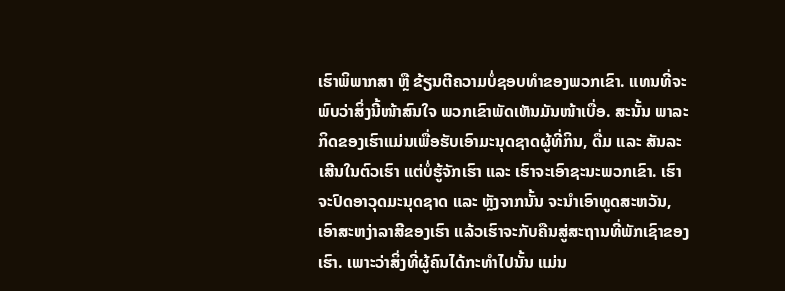ເຮົາພິພາກສາ ຫຼື ຂ້ຽນຕີຄວາມບໍ່ຊອບທໍາຂອງພວກເຂົາ. ແທນທີ່ຈະພົບວ່າສິ່ງນີ້ໜ້າສົນໃຈ ພວກເຂົາພັດເຫັນມັນໜ້າເບື່ອ. ສະນັ້ນ ພາລະກິດຂອງເຮົາແມ່ນເພື່ອຮັບເອົາມະນຸດຊາດຜູ້ທີ່ກິນ, ດື່ມ ແລະ ສັນລະເສີນໃນຕົວເຮົາ ແຕ່ບໍ່ຮູ້ຈັກເຮົາ ແລະ ເຮົາຈະເອົາຊະນະພວກເຂົາ. ເຮົາຈະປົດອາວຸດມະນຸດຊາດ ແລະ ຫຼັງຈາກນັ້ນ ຈະນໍາເອົາທູດສະຫວັນ, ເອົາສະຫງ່າລາສີຂອງເຮົາ ແລ້ວເຮົາຈະກັບຄືນສູ່ສະຖານທີ່ພັກເຊົາຂອງເຮົາ. ເພາະວ່າສິ່ງທີ່ຜູ້ຄົນໄດ້ກະທໍາໄປນັ້ນ ແມ່ນ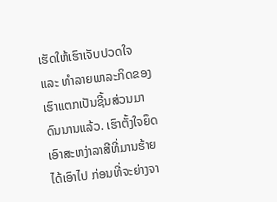ເຮັດໃຫ້ເຮົາເຈັບປວດໃຈ ແລະ ທໍາລາຍພາລະກິດຂອງເຮົາແຕກເປັນຊີ້ນສ່ວນມາດົນນານແລ້ວ. ເຮົາຕັ້ງໃຈຍຶດເອົາສະຫງ່າລາສີທີ່ມານຮ້າຍໄດ້ເອົາໄປ ກ່ອນທີ່ຈະຍ່າງຈາ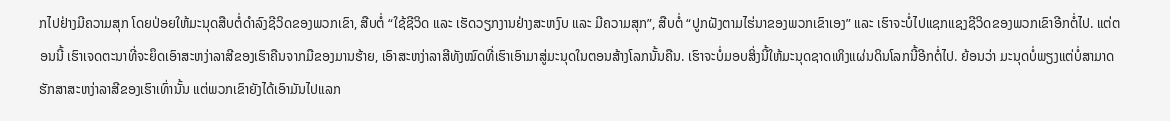ກໄປຢ່າງມີຄວາມສຸກ ໂດຍປ່ອຍໃຫ້ມະນຸດສືບຕໍ່ດໍາລົງຊີວິດຂອງພວກເຂົາ, ສືບຕໍ່ “ໃຊ້ຊີວິດ ແລະ ເຮັດວຽກງານຢ່າງສະຫງົບ ແລະ ມີຄວາມສຸກ”, ສືບຕໍ່ “ປູກຝັງຕາມໄຮ່ນາຂອງພວກເຂົາເອງ” ແລະ ເຮົາຈະບໍ່ໄປແຊກແຊງຊີວິດຂອງພວກເຂົາອີກຕໍ່ໄປ. ແຕ່ຕອນນີ້ ເຮົາເຈດຕະນາທີ່ຈະຍຶດເອົາສະຫງ່າລາສີຂອງເຮົາຄືນຈາກມືຂອງມານຮ້າຍ, ເອົາສະຫງ່າລາສີທັງໝົດທີ່ເຮົາເອົາມາສູ່ມະນຸດໃນຕອນສ້າງໂລກນັ້ນຄືນ. ເຮົາຈະບໍ່ມອບສິ່ງນີ້ໃຫ້ມະນຸດຊາດເທິງແຜ່ນດິນໂລກນີ້ອີກຕໍ່ໄປ. ຍ້ອນວ່າ ມະນຸດບໍ່ພຽງແຕ່ບໍ່ສາມາດຮັກສາສະຫງ່າລາສີຂອງເຮົາເທົ່ານັ້ນ ແຕ່ພວກເຂົາຍັງໄດ້ເອົາມັນໄປແລກ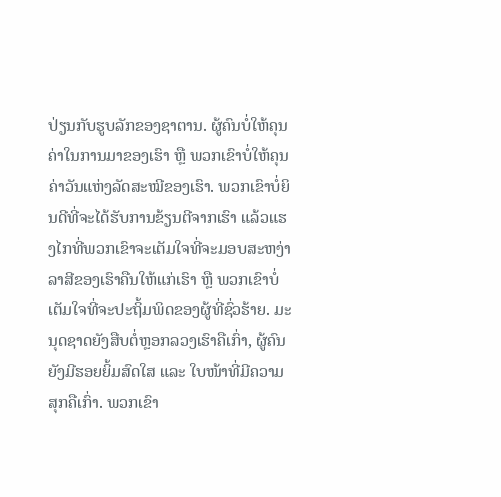ປ່ຽນກັບຮູບລັກຂອງຊາຕານ. ຜູ້ຄົນບໍ່ໃຫ້ຄຸນຄ່າໃນການມາຂອງເຮົາ ຫຼື ພວກເຂົາບໍ່ໃຫ້ຄຸນຄ່າວັນແຫ່ງລັດສະໝີຂອງເຮົາ. ພວກເຂົາບໍ່ຍິນດີທີ່ຈະໄດ້ຮັບການຂ້ຽນຕີຈາກເຮົາ ແລ້ວແຮງໄກທີ່ພວກເຂົາຈະເຕັມໃຈທີ່ຈະມອບສະຫງ່າລາສີຂອງເຮົາຄືນໃຫ້ແກ່ເຮົາ ຫຼື ພວກເຂົາບໍ່ເຕັມໃຈທີ່ຈະປະຖິ້ມພິດຂອງຜູ້ທີ່ຊົ່ວຮ້າຍ. ມະນຸດຊາດຍັງສືບຕໍ່ຫຼອກລວງເຮົາຄືເກົ່າ, ຜູ້ຄົນຍັງມີຮອຍຍິ້ມສົດໃສ ແລະ ໃບໜ້າທີ່ມີຄວາມສຸກຄືເກົ່າ. ພວກເຂົາ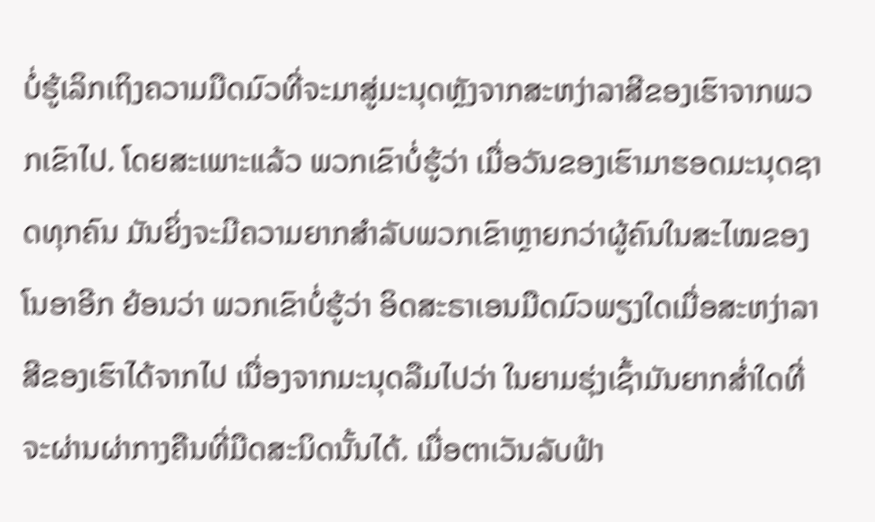ບໍ່ຮູ້ເລິກເຖິງຄວາມມືດມົວທີ່ຈະມາສູ່ມະນຸດຫຼັງຈາກສະຫງ່າລາສີຂອງເຮົາຈາກພວກເຂົາໄປ. ໂດຍສະເພາະແລ້ວ ພວກເຂົາບໍ່ຮູ້ວ່າ ເມື່ອວັນຂອງເຮົາມາຮອດມະນຸດຊາດທຸກຄົນ ມັນຍິ່ງຈະມີຄວາມຍາກສໍາລັບພວກເຂົາຫຼາຍກວ່າຜູ້ຄົນໃນສະໄໝຂອງໂນອາອີກ ຍ້ອນວ່າ ພວກເຂົາບໍ່ຮູ້ວ່າ ອິດສະຣາເອນມືດມົວພຽງໃດເມື່ອສະຫງ່າລາສີຂອງເຮົາໄດ້ຈາກໄປ ເນື່ອງຈາກມະນຸດລືມໄປວ່າ ໃນຍາມຮຸ່ງເຊົ້າມັນຍາກສໍ່າໃດທີ່ຈະຜ່ານຜ່າກາງຄືນທີ່ມືດສະນິດນັ້ນໄດ້. ເມື່ອຕາເວັນລັບຟ້າ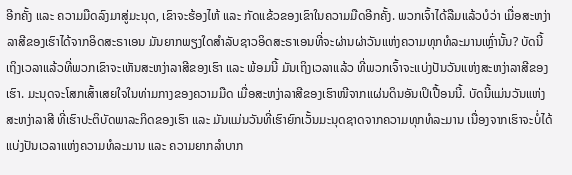ອີກຄັ້ງ ແລະ ຄວາມມືດລົງມາສູ່ມະນຸດ, ເຂົາຈະຮ້ອງໄຫ້ ແລະ ກັດແຂ້ວຂອງເຂົາໃນຄວາມມືດອີກຄັ້ງ. ພວກເຈົ້າໄດ້ລືມແລ້ວບໍວ່າ ເມື່ອສະຫງ່າລາສີຂອງເຮົາໄດ້ຈາກອິດສະຣາເອນ ມັນຍາກພຽງໃດສໍາລັບຊາວອິດສະຣາເອນທີ່ຈະຜ່ານຜ່າວັນແຫ່ງຄວາມທຸກທໍລະມານເຫຼົ່ານັ້ນ? ບັດນີ້ ເຖິງເວລາແລ້ວທີ່ພວກເຂົາຈະເຫັນສະຫງ່າລາສີຂອງເຮົາ ແລະ ພ້ອມນີ້ ມັນເຖິງເວລາແລ້ວ ທີ່ພວກເຈົ້າຈະແບ່ງປັນວັນແຫ່ງສະຫງ່າລາສີຂອງເຮົາ. ມະນຸດຈະໂສກເສົ້າເສຍໃຈໃນທ່າມກາງຂອງຄວາມມືດ ເມື່ອສະຫງ່າລາສີຂອງເຮົາໜີຈາກແຜ່ນດິນອັນເປິເປື້ອນນີ້. ບັດນີ້ແມ່ນວັນແຫ່ງສະຫງ່າລາສີ ທີ່ເຮົາປະຕິບັດພາລະກິດຂອງເຮົາ ແລະ ມັນແມ່ນວັນທີ່ເຮົາຍົກເວັ້ນມະນຸດຊາດຈາກຄວາມທຸກທໍລະມານ ເນື່ອງຈາກເຮົາຈະບໍ່ໄດ້ແບ່ງປັນເວລາແຫ່ງຄວາມທໍລະມານ ແລະ ຄວາມຍາກລໍາບາກ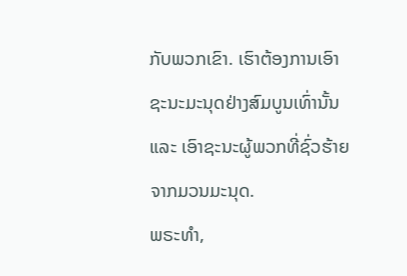ກັບພວກເຂົາ. ເຮົາຕ້ອງການເອົາຊະນະມະນຸດຢ່າງສົມບູນເທົ່ານັ້ນ ແລະ ເອົາຊະນະຜູ້ພວກທີ່ຊົ່ວຮ້າຍຈາກມວນມະນຸດ.
ພຣະທຳ,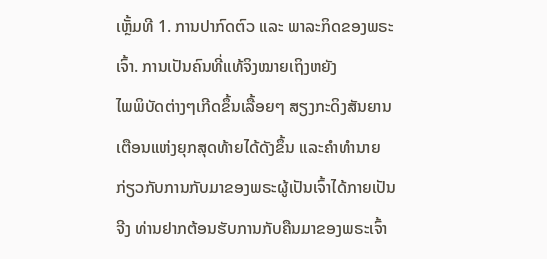ເຫຼັ້ມທີ 1. ການປາກົດຕົວ ແລະ ພາລະກິດຂອງພຣະເຈົ້າ. ການເປັນຄົນທີ່ແທ້ຈິງໝາຍເຖິງຫຍັງ
ໄພພິບັດຕ່າງໆເກີດຂຶ້ນເລື້ອຍໆ ສຽງກະດິງສັນຍານເຕືອນແຫ່ງຍຸກສຸດທ້າຍໄດ້ດັງຂຶ້ນ ແລະຄໍາທໍານາຍກ່ຽວກັບການກັບມາຂອງພຣະຜູ້ເປັນເຈົ້າໄດ້ກາຍເປັນຈີງ ທ່ານຢາກຕ້ອນຮັບການກັບຄືນມາຂອງພຣະເຈົ້າ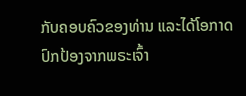ກັບຄອບຄົວຂອງທ່ານ ແລະໄດ້ໂອກາດປົກປ້ອງຈາກພຣະເຈົ້າ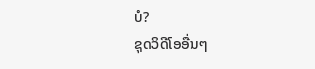ບໍ?
ຊຸດວິດີໂອອື່ນໆ